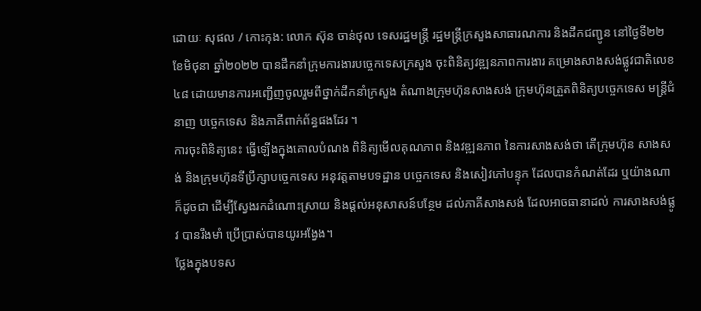ដោយៈ សុផល / កោះកុង: លោក ស៊ុន ចាន់ថុល ទេសរដ្ឋមន្ដ្រី រដ្ឋមន្ត្រីក្រសួងសាធារណការ និងដឹកជញ្ជូន នៅថ្ងៃទី២២ ខែមិថុនា ឆ្នាំ២០២២ បានដឹកនាំក្រុមការងារបច្ចេកទេសក្រសួង ចុះពិនិត្យវឌ្ឍនភាពការងារ គម្រោងសាងសង់ផ្លូវជាតិលេខ៤៨ ដោយមានការអញ្ជើញចូលរួមពីថ្នាក់ដឹកនាំក្រសួង តំណាងក្រុមហ៊ុនសាងសង់ ក្រុមហ៊ុនត្រួតពិនិត្យបច្ចេកទេស មន្ត្រីជំនាញ បច្ចេកទេស និងភាគីពាក់ព័ន្ធផងដែរ ។
ការចុះពិនិត្យនេះ ធ្វើឡើងក្នុងគោលបំណង ពិនិត្យមើលគុណភាព និងវឌ្ឍនភាព នៃការសាងសង់ថា តើក្រុមហ៊ុន សាងសង់ និងក្រុមហ៊ុនទីប្រឹក្សាបច្ចេកទេស អនុវត្តតាមបទដ្ឋាន បច្ចេកទេស និងសៀវភៅបន្ទុក ដែលបានកំណត់ដែរ ឬយ៉ាងណា ក៏ដូចជា ដើម្បីស្វែងរកដំណោះស្រាយ និងផ្ដល់អនុសាសន៍បន្ថែម ដល់ភាគីសាងសង់ ដែលអាចធានាដល់ ការសាងសង់ផ្លូវ បានរឹងមាំ ប្រើប្រាស់បានយូរអង្វែង។
ថ្លែងក្នុងបទស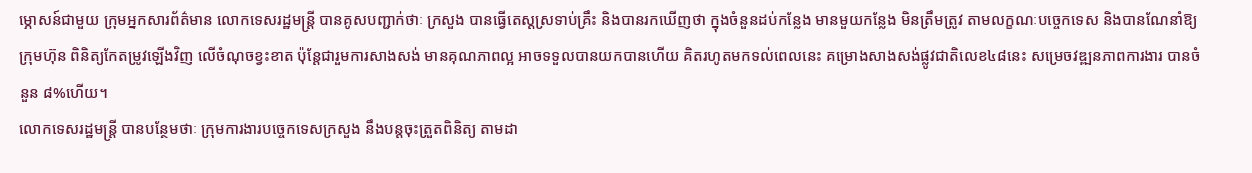ម្ភោសន៍ជាមួយ ក្រុមអ្នកសារព័ត៌មាន លោកទេសរដ្ឋមន្ត្រី បានគូសបញ្ជាក់ថាៈ ក្រសួង បានធ្វើតេស្តស្រទាប់គ្រឹះ និងបានរកឃើញថា ក្នុងចំនួនដប់កន្លែង មានមួយកន្លែង មិនត្រឹមត្រូវ តាមលក្ខណៈបច្ចេកទេស និងបានណែនាំឱ្យក្រុមហ៊ុន ពិនិត្យកែតម្រូវឡើងវិញ លើចំណុចខ្វះខាត ប៉ុន្តែជារួមការសាងសង់ មានគុណភាពល្អ អាចទទួលបានយកបានហើយ គិតរហូតមកទល់ពេលនេះ គម្រោងសាងសង់ផ្លូវជាតិលេខ៤៨នេះ សម្រេចវឌ្ឍនភាពការងារ បានចំនួន ៨%ហើយ។
លោកទេសរដ្ឋមន្ត្រី បានបន្ថែមថាៈ ក្រុមការងារបច្ចេកទេសក្រសួង នឹងបន្តចុះត្រួតពិនិត្យ តាមដា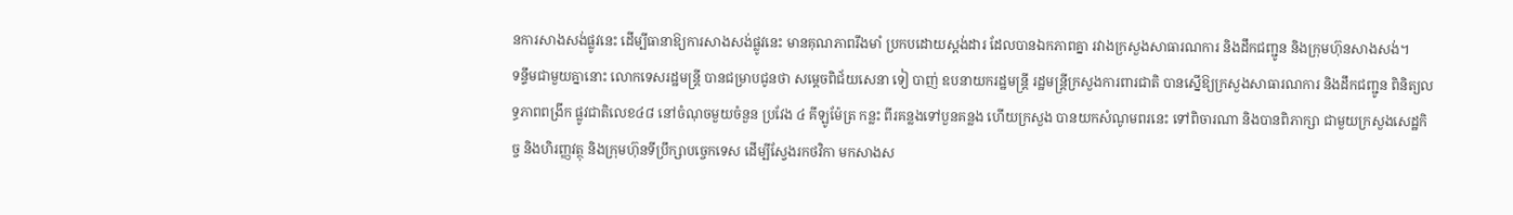នការសាងសង់ផ្លូវនេះ ដើម្បីធានាឱ្យការសាងសង់ផ្លូវនេះ មានគុណភាពរឹងមាំ ប្រកបដោយស្តង់ដារ ដែលបានឯកភាពគ្នា រវាងក្រសួងសាធារណការ និងដឹកជញ្ជូន និងក្រុមហ៊ុនសាងសង់។
ទន្ទឹមជាមួយគ្នានោះ លោកទេសរដ្ឋមន្ត្រី បានជម្រាបជូនថា សម្ដេចពិជ័យសេនា ទៀ បាញ់ ឧបនាយករដ្ឋមន្ត្រី រដ្ឋមន្ត្រីក្រសួងការពារជាតិ បានស្នើឱ្យក្រសួងសាធារណការ និងដឹកជញ្ជូន ពិនិត្យលទ្ធភាពពង្រីក ផ្លូវជាតិលេខ៤៨ នៅចំណុចមួយចំនួន ប្រវែង ៤ គីឡូម៉ែត្រ កន្លះ ពីរគន្លងទៅបួនគន្លង ហើយក្រសួង បានយកសំណូមពរនេះ ទៅពិចារណា និងបានពិភាក្សា ជាមួយក្រសួងសេដ្ឋកិច្ច និងហិរញ្ញវត្ថុ និងក្រុមហ៊ុនទីប្រឹក្សាបច្ចេកទេស ដើម្បីស្វែងរកថវិកា មកសាងស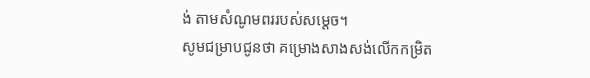ង់ តាមសំណូមពររបស់សម្ដេច។
សូមជម្រាបជូនថា គម្រោងសាងសង់លើកកម្រិត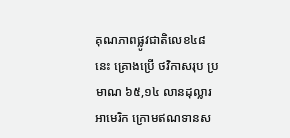គុណភាពផ្លូវជាតិលេខ៤៨នេះ គ្រោងប្រើ ថវិកាសរុប ប្រមាណ ៦៥,១៤ លានដុល្លារអាមេរិក ក្រោមឥណទានស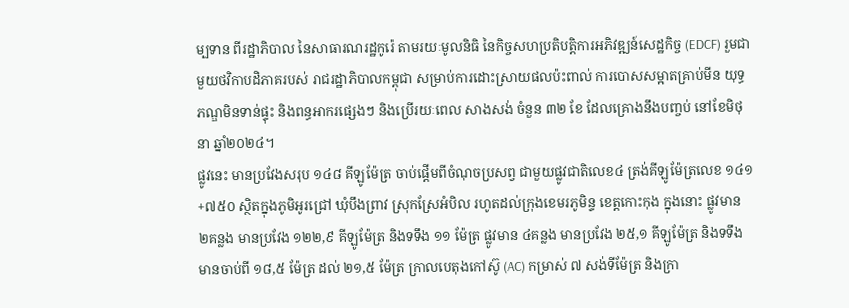ម្បទាន ពីរដ្ឋាភិបាល នៃសាធារណរដ្ឋកូរ៉េ តាមរយៈមូលនិធិ នៃកិច្ចសហប្រតិបត្តិការអភិវឌ្ឍន៍សេដ្ឋកិច្ច (EDCF) រួមជាមួយថវិកាបដិភាគរបស់ រាជរដ្ឋាភិបាលកម្ពុជា សម្រាប់ការដោះស្រាយផលប៉ះពាល់ ការបោសសម្អាតគ្រាប់មីន យុទ្ធភណ្ឌមិនទាន់ផ្ទុះ និងពន្ធអាករផ្សេងៗ និងប្រើរយៈពេល សាងសង់ ចំនួន ៣២ ខែ ដែលគ្រោងនឹងបញ្ចប់ នៅខែមិថុនា ឆ្នាំ២០២៤។
ផ្លូវនេះ មានប្រវែងសរុប ១៤៨ គីឡូម៉ែត្រ ចាប់ផ្តើមពីចំណុចប្រសព្វ ជាមួយផ្លូវជាតិលេខ៤ ត្រង់គីឡូម៉ែត្រលេខ ១៤១+៧៥០ ស្ថិតក្នុងភូមិអូរជ្រៅ ឃុំបឹងព្រាវ ស្រុកស្រែអំបិល រហូតដល់ក្រុងខេមរភូមិន្ទ ខេត្តកោះកុង ក្នុងនោះ ផ្លូវមាន ២គន្លង មានប្រវែង ១២២,៩ គីឡូម៉ែត្រ និងទទឹង ១១ ម៉ែត្រ ផ្លូវមាន ៤គន្លង មានប្រវែង ២៥,១ គីឡូម៉ែត្រ និងទទឹង មានចាប់ពី ១៨,៥ ម៉ែត្រ ដល់ ២១,៥ ម៉ែត្រ ក្រាលបេតុងកៅស៊ូ (AC) កម្រាស់ ៧ សង់ទីម៉ែត្រ និងក្រា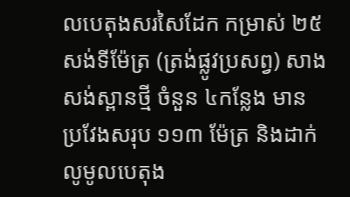លបេតុងសរសៃដែក កម្រាស់ ២៥ សង់ទីម៉ែត្រ (ត្រង់ផ្លូវប្រសព្វ) សាងសង់ស្ពានថ្មី ចំនួន ៤កន្លែង មានប្រវែងសរុប ១១៣ ម៉ែត្រ និងដាក់លូមូលបេតុង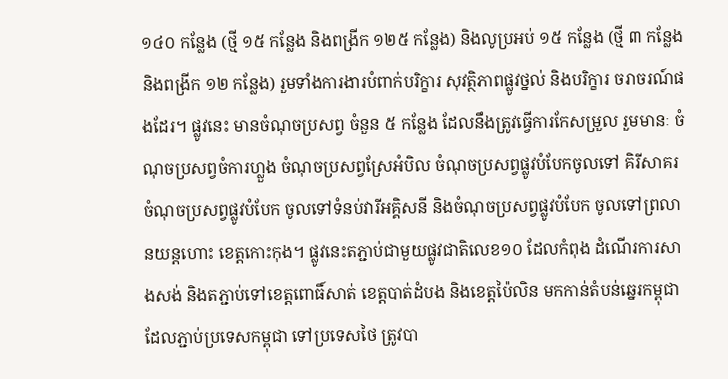១៤០ កន្លែង (ថ្មី ១៥ កន្លែង និងពង្រីក ១២៥ កន្លែង) និងលូប្រអប់ ១៥ កន្លែង (ថ្មី ៣ កន្លែង និងពង្រីក ១២ កន្លែង) រួមទាំងការងារបំពាក់បរិក្ខារ សុវត្ថិភាពផ្លូវថ្នល់ និងបរិក្ខារ ចរាចរណ៍ផងដែរ។ ផ្លូវនេះ មានចំណុចប្រសព្វ ចំនួន ៥ កន្លែង ដែលនឹងត្រូវធ្វើការកែសម្រួល រួមមានៈ ចំណុចប្រសព្វចំការហ្លួង ចំណុចប្រសព្វស្រែអំបិល ចំណុចប្រសព្វផ្លូវបំបែកចូលទៅ គិរីសាគរ ចំណុចប្រសព្វផ្លូវបំបែក ចូលទៅទំនប់វារីអគ្គិសនី និងចំណុចប្រសព្វផ្លូវបំបែក ចូលទៅព្រលានយន្តហោះ ខេត្តកោះកុង។ ផ្លូវនេះតភ្ជាប់ជាមួយផ្លូវជាតិលេខ១០ ដែលកំពុង ដំណើរការសាងសង់ និងតភ្ជាប់ទៅខេត្តពោធិ៍សាត់ ខេត្តបាត់ដំបង និងខេត្តប៉ៃលិន មកកាន់តំបន់ឆ្នេរកម្ពុជា ដែលភ្ជាប់ប្រទេសកម្ពុជា ទៅប្រទេសថៃ ត្រូវបា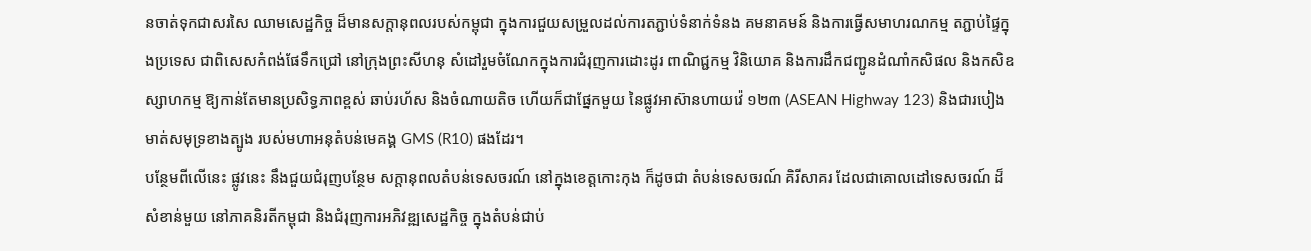នចាត់ទុកជាសរសៃ ឈាមសេដ្ឋកិច្ច ដ៏មានសក្តានុពលរបស់កម្ពុជា ក្នុងការជួយសម្រួលដល់ការតភ្ជាប់ទំនាក់ទំនង គមនាគមន៍ និងការធ្វើសមាហរណកម្ម តភ្ជាប់ផ្ទៃក្នុងប្រទេស ជាពិសេសកំពង់ផែទឹកជ្រៅ នៅក្រុងព្រះសីហនុ សំដៅរួមចំណែកក្នុងការជំរុញការដោះដូរ ពាណិជ្ជកម្ម វិនិយោគ និងការដឹកជញ្ជូនដំណាំកសិផល និងកសិឧស្សាហកម្ម ឱ្យកាន់តែមានប្រសិទ្ធភាពខ្ពស់ ឆាប់រហ័ស និងចំណាយតិច ហើយក៏ជាផ្នែកមួយ នៃផ្លូវអាស៊ានហាយវ៉េ ១២៣ (ASEAN Highway 123) និងជារបៀងមាត់សមុទ្រខាងត្បូង របស់មហាអនុតំបន់មេគង្គ GMS (R10) ផងដែរ។
បន្ថែមពីលើនេះ ផ្លូវនេះ នឹងជួយជំរុញបន្ថែម សក្តានុពលតំបន់ទេសចរណ៍ នៅក្នុងខេត្តកោះកុង ក៏ដូចជា តំបន់ទេសចរណ៍ គិរីសាគរ ដែលជាគោលដៅទេសចរណ៍ ដ៏សំខាន់មួយ នៅភាគនិរតីកម្ពុជា និងជំរុញការអភិវឌ្ឍសេដ្ឋកិច្ច ក្នុងតំបន់ជាប់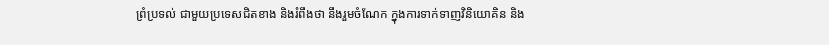ព្រំប្រទល់ ជាមួយប្រទេសជិតខាង និងរំពឹងថា នឹងរួមចំណែក ក្នុងការទាក់ទាញវិនិយោគិន និង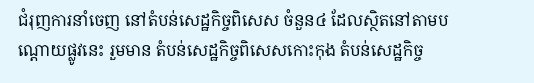ជំរុញការនាំចេញ នៅតំបន់សេដ្ឋកិច្ចពិសេស ចំនួន៤ ដែលស្ថិតនៅតាមបណ្តោយផ្លូវនេះ រួមមាន តំបន់សេដ្ឋកិច្ចពិសេសកោះកុង តំបន់សេដ្ឋកិច្ច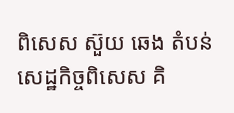ពិសេស ស៊ួយ ឆេង តំបន់សេដ្ឋកិច្ចពិសេស គិ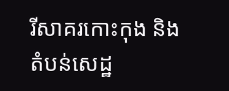រីសាគរកោះកុង និងតំបន់សេដ្ឋ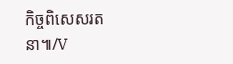កិច្ចពិសេសរតនា៕/V